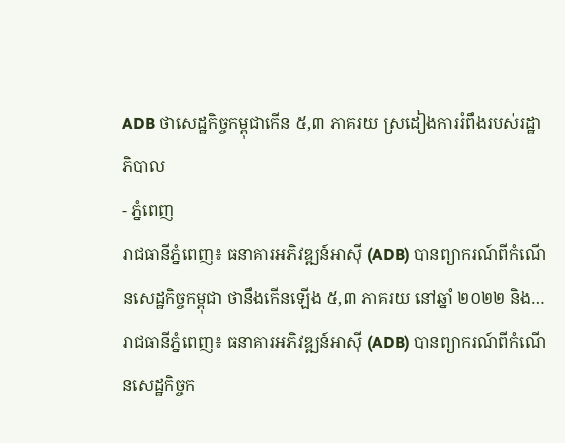ADB ថាសេដ្ឋកិច្ចកម្ពុជាកើន ៥,៣ ភាគរយ ស្រដៀងការរំពឹងរបស់រដ្ឋាភិបាល
- ភ្នំពេញ
រាជធានីភ្នំពេញ៖ ធនាគារអភិវឌ្ឍន៍អាស៊ី (ADB) បានព្យាករណ៍ពីកំណើនសេដ្ឋកិច្ចកម្ពុជា ថានឹងកើនឡើង ៥,៣ ភាគរយ នៅឆ្នាំ ២០២២ និង…
រាជធានីភ្នំពេញ៖ ធនាគារអភិវឌ្ឍន៍អាស៊ី (ADB) បានព្យាករណ៍ពីកំណើនសេដ្ឋកិច្ចក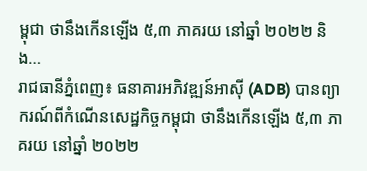ម្ពុជា ថានឹងកើនឡើង ៥,៣ ភាគរយ នៅឆ្នាំ ២០២២ និង…
រាជធានីភ្នំពេញ៖ ធនាគារអភិវឌ្ឍន៍អាស៊ី (ADB) បានព្យាករណ៍ពីកំណើនសេដ្ឋកិច្ចកម្ពុជា ថានឹងកើនឡើង ៥,៣ ភាគរយ នៅឆ្នាំ ២០២២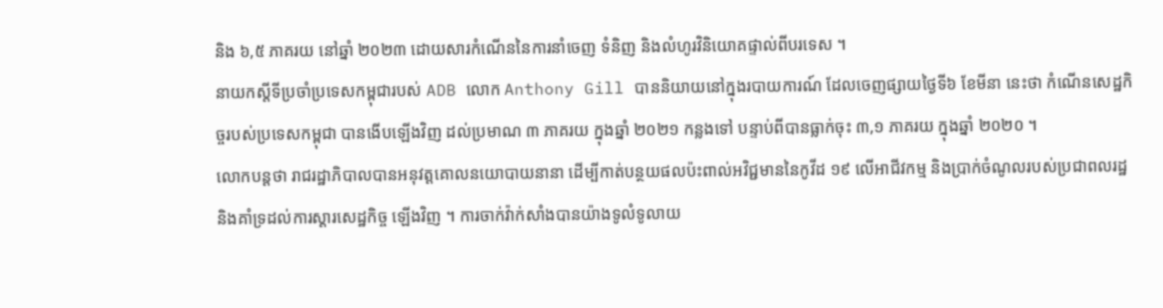និង ៦,៥ ភាគរយ នៅឆ្នាំ ២០២៣ ដោយសារកំណើននៃការនាំចេញ ទំនិញ និងលំហូរវិនិយោគផ្ទាល់ពីបរទេស ។
នាយកស្តីទីប្រចាំប្រទេសកម្ពុជារបស់ ADB លោក Anthony Gill បាននិយាយនៅក្នុងរបាយការណ៍ ដែលចេញផ្សាយថ្ងៃទី៦ ខែមីនា នេះថា កំណើនសេដ្ឋកិច្ចរបស់ប្រទេសកម្ពុជា បានងើបឡើងវិញ ដល់ប្រមាណ ៣ ភាគរយ ក្នុងឆ្នាំ ២០២១ កន្លងទៅ បន្ទាប់ពីបានធ្លាក់ចុះ ៣,១ ភាគរយ ក្នុងឆ្នាំ ២០២០ ។
លោកបន្តថា រាជរដ្ឋាភិបាលបានអនុវត្តគោលនយោបាយនានា ដើម្បីកាត់បន្ថយផលប៉ះពាល់អវិជ្ជមាននៃកូវីដ ១៩ លើអាជីវកម្ម និងប្រាក់ចំណូលរបស់ប្រជាពលរដ្ឋ និងគាំទ្រដល់ការស្តារសេដ្ឋកិច្ច ឡើងវិញ ។ ការចាក់វ៉ាក់សាំងបានយ៉ាងទូលំទូលាយ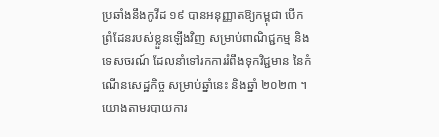ប្រឆាំងនឹងកូវីដ ១៩ បានអនុញ្ញាតឱ្យកម្ពុជា បើកព្រំដែនរបស់ខ្លួនឡើងវិញ សម្រាប់ពាណិជ្ជកម្ម និងទេសចរណ៍ ដែលនាំទៅរកការរំពឹងទុកវិជ្ជមាន នៃកំណើនសេដ្ឋកិច្ច សម្រាប់ឆ្នាំនេះ និងឆ្នាំ ២០២៣ ។
យោងតាមរបាយការ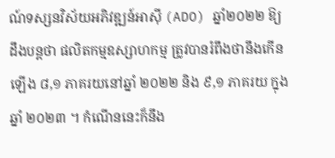ណ៍ទស្សនវិស័យអភិវឌ្ឍន៍អាស៊ី (ADO) ឆ្នាំ២០២២ ឱ្យដឹងបន្តថា ផលិតកម្មឧស្សាហកម្ម ត្រូវបានរំពឹងថានឹងកើនឡើង ៨,១ ភាគរយនៅឆ្នាំ ២០២២ និង ៩,១ ភាគរយ ក្នុងឆ្នាំ ២០២៣ ។ កំណើននេះក៏នឹង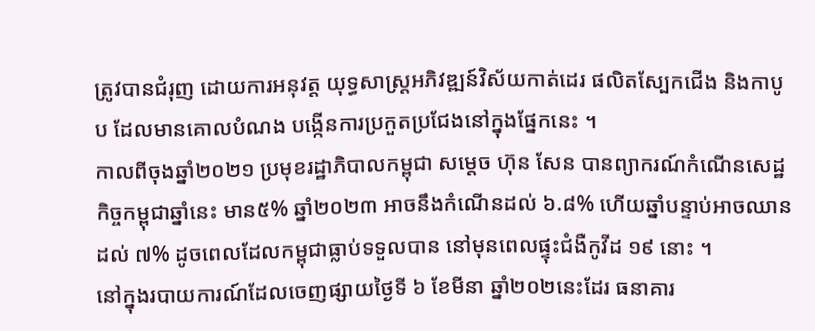ត្រូវបានជំរុញ ដោយការអនុវត្ត យុទ្ធសាស្ត្រអភិវឌ្ឍន៍វិស័យកាត់ដេរ ផលិតស្បែកជើង និងកាបូប ដែលមានគោលបំណង បង្កើនការប្រកួតប្រជែងនៅក្នុងផ្នែកនេះ ។
កាលពីចុងឆ្នាំ២០២១ ប្រមុខរដ្ឋាភិបាលកម្ពុជា សម្តេច ហ៊ុន សែន បានព្យាករណ៍កំណើនសេដ្ឋកិច្ចកម្ពុជាឆ្នាំនេះ មាន៥% ឆ្នាំ២០២៣ អាចនឹងកំណើនដល់ ៦.៨% ហើយឆ្នាំបន្ទាប់អាចឈានដល់ ៧% ដូចពេលដែលកម្ពុជាធ្លាប់ទទួលបាន នៅមុនពេលផ្ទុះជំងឺកូវីដ ១៩ នោះ ។
នៅក្នុងរបាយការណ៍ដែលចេញផ្សាយថ្ងៃទី ៦ ខែមីនា ឆ្នាំ២០២នេះដែរ ធនាគារ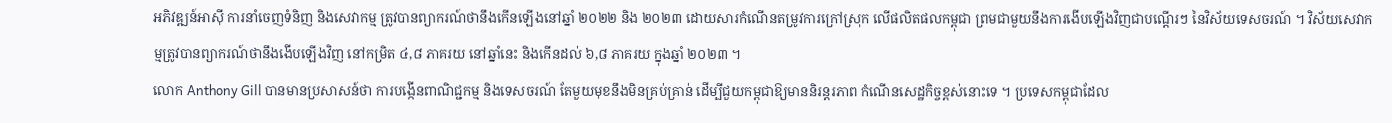អភិវឌ្ឍន៍អាស៊ី ការនាំចេញទំនិញ និងសេវាកម្ម ត្រូវបានព្យាករណ៍ថានឹងកើនឡើងនៅឆ្នាំ ២០២២ និង ២០២៣ ដោយសារកំណើនតម្រូវការក្រៅស្រុក លើផលិតផលកម្ពុជា ព្រមជាមួយនឹងការងើបឡើងវិញជាបណ្តើរៗ នៃវិស័យទេសចរណ៍ ។ វិស័យសេវាកម្មត្រូវបានព្យាករណ៍ថានឹងងើបឡើងវិញ នៅកម្រិត ៤,៨ ភាគរយ នៅឆ្នាំនេះ និងកើនដល់ ៦,៨ ភាគរយ ក្នុងឆ្នាំ ២០២៣ ។
លោក Anthony Gill បានមានប្រសាសន៍ថា ការបង្កើនពាណិជ្ជកម្ម និងទេសចរណ៍ តែមួយមុខនឹងមិនគ្រប់គ្រាន់ ដើម្បីជួយកម្ពុជាឱ្យមាននិរន្តរភាព កំណើនសេដ្ឋកិច្ចខ្ពស់នោះទេ ។ ប្រទេសកម្ពុជាដែល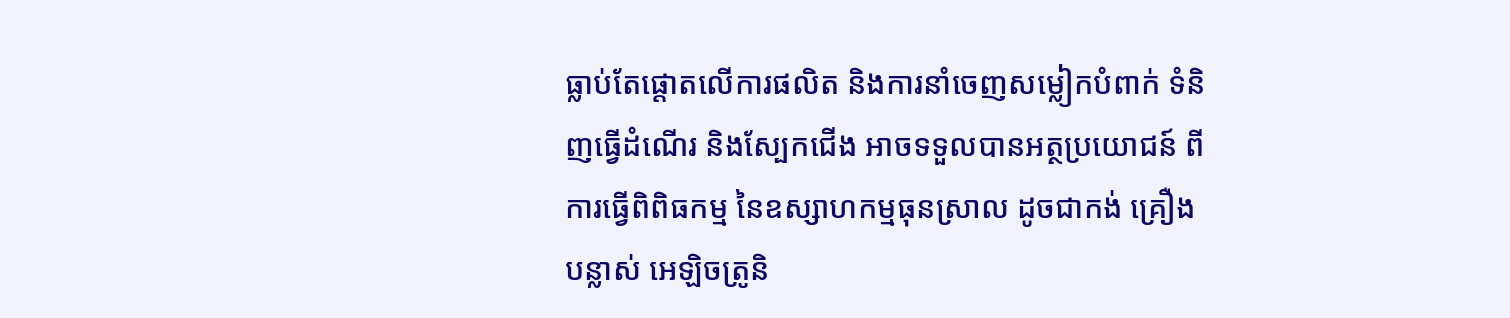ធ្លាប់តែផ្តោតលើការផលិត និងការនាំចេញសម្លៀកបំពាក់ ទំនិញធ្វើដំណើរ និងស្បែកជើង អាចទទួលបានអត្ថប្រយោជន៍ ពីការធ្វើពិពិធកម្ម នៃឧស្សាហកម្មធុនស្រាល ដូចជាកង់ គ្រឿងបន្លាស់ អេឡិចត្រូនិ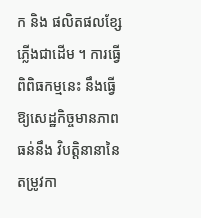ក និង ផលិតផលខ្សែភ្លើងជាដើម ។ ការធ្វើពិពិធកម្មនេះ នឹងធ្វើឱ្យសេដ្ឋកិច្ចមានភាពធន់នឹង វិបត្តិនានានៃតម្រូវកា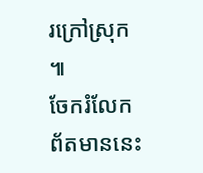រក្រៅស្រុក ៕
ចែករំលែកព័តមាននេះ